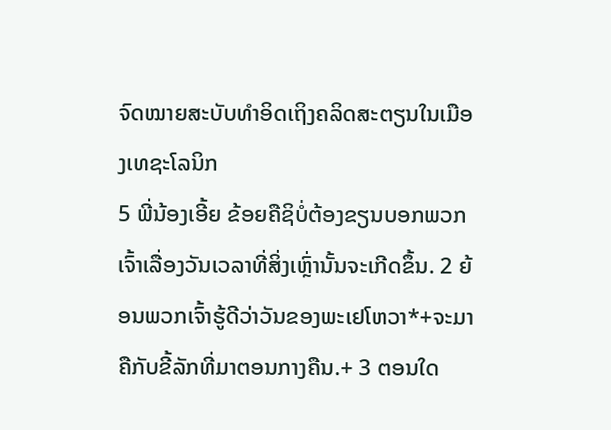ຈົດໝາຍສະບັບທຳອິດເຖິງຄລິດສະຕຽນໃນເມືອງເທຊະໂລນິກ
5 ພີ່ນ້ອງເອີ້ຍ ຂ້ອຍຄືຊິບໍ່ຕ້ອງຂຽນບອກພວກເຈົ້າເລື່ອງວັນເວລາທີ່ສິ່ງເຫຼົ່ານັ້ນຈະເກີດຂຶ້ນ. 2 ຍ້ອນພວກເຈົ້າຮູ້ດີວ່າວັນຂອງພະເຢໂຫວາ*+ຈະມາຄືກັບຂີ້ລັກທີ່ມາຕອນກາງຄືນ.+ 3 ຕອນໃດ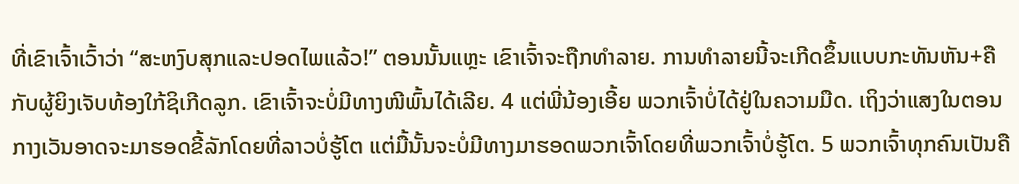ທີ່ເຂົາເຈົ້າເວົ້າວ່າ “ສະຫງົບສຸກແລະປອດໄພແລ້ວ!” ຕອນນັ້ນແຫຼະ ເຂົາເຈົ້າຈະຖືກທຳລາຍ. ການທຳລາຍນີ້ຈະເກີດຂຶ້ນແບບກະທັນຫັນ+ຄືກັບຜູ້ຍິງເຈັບທ້ອງໃກ້ຊິເກີດລູກ. ເຂົາເຈົ້າຈະບໍ່ມີທາງໜີພົ້ນໄດ້ເລີຍ. 4 ແຕ່ພີ່ນ້ອງເອີ້ຍ ພວກເຈົ້າບໍ່ໄດ້ຢູ່ໃນຄວາມມືດ. ເຖິງວ່າແສງໃນຕອນກາງເວັນອາດຈະມາຮອດຂີ້ລັກໂດຍທີ່ລາວບໍ່ຮູ້ໂຕ ແຕ່ມື້ນັ້ນຈະບໍ່ມີທາງມາຮອດພວກເຈົ້າໂດຍທີ່ພວກເຈົ້າບໍ່ຮູ້ໂຕ. 5 ພວກເຈົ້າທຸກຄົນເປັນຄື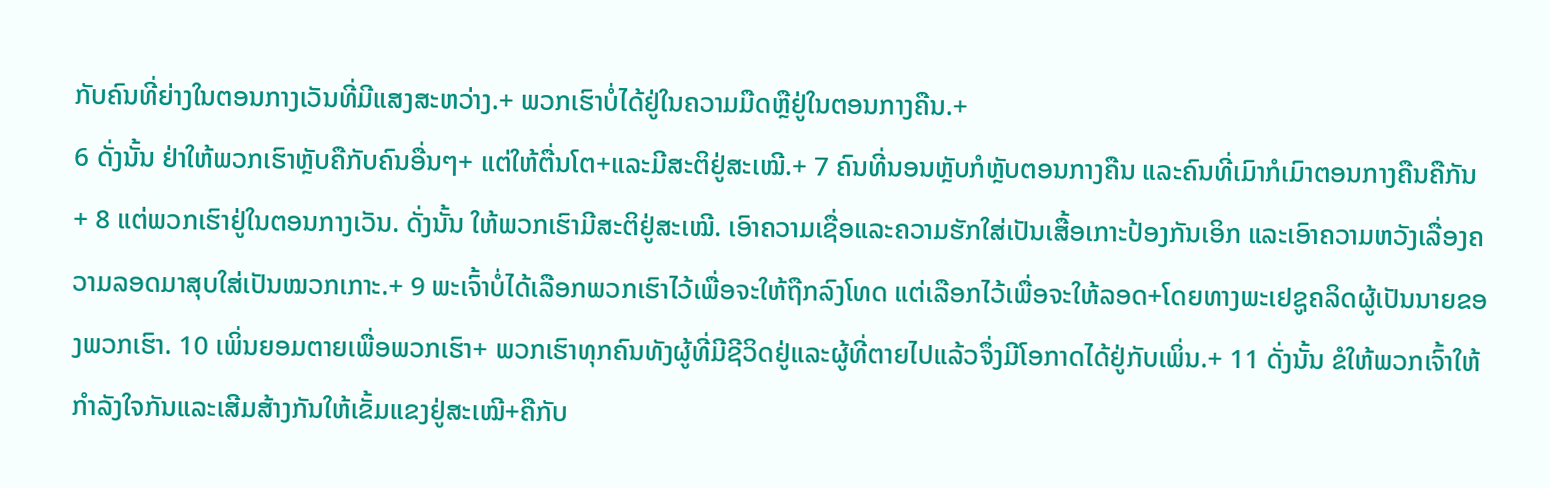ກັບຄົນທີ່ຍ່າງໃນຕອນກາງເວັນທີ່ມີແສງສະຫວ່າງ.+ ພວກເຮົາບໍ່ໄດ້ຢູ່ໃນຄວາມມືດຫຼືຢູ່ໃນຕອນກາງຄືນ.+
6 ດັ່ງນັ້ນ ຢ່າໃຫ້ພວກເຮົາຫຼັບຄືກັບຄົນອື່ນໆ+ ແຕ່ໃຫ້ຕື່ນໂຕ+ແລະມີສະຕິຢູ່ສະເໝີ.+ 7 ຄົນທີ່ນອນຫຼັບກໍຫຼັບຕອນກາງຄືນ ແລະຄົນທີ່ເມົາກໍເມົາຕອນກາງຄືນຄືກັນ+ 8 ແຕ່ພວກເຮົາຢູ່ໃນຕອນກາງເວັນ. ດັ່ງນັ້ນ ໃຫ້ພວກເຮົາມີສະຕິຢູ່ສະເໝີ. ເອົາຄວາມເຊື່ອແລະຄວາມຮັກໃສ່ເປັນເສື້ອເກາະປ້ອງກັນເອິກ ແລະເອົາຄວາມຫວັງເລື່ອງຄວາມລອດມາສຸບໃສ່ເປັນໝວກເກາະ.+ 9 ພະເຈົ້າບໍ່ໄດ້ເລືອກພວກເຮົາໄວ້ເພື່ອຈະໃຫ້ຖືກລົງໂທດ ແຕ່ເລືອກໄວ້ເພື່ອຈະໃຫ້ລອດ+ໂດຍທາງພະເຢຊູຄລິດຜູ້ເປັນນາຍຂອງພວກເຮົາ. 10 ເພິ່ນຍອມຕາຍເພື່ອພວກເຮົາ+ ພວກເຮົາທຸກຄົນທັງຜູ້ທີ່ມີຊີວິດຢູ່ແລະຜູ້ທີ່ຕາຍໄປແລ້ວຈຶ່ງມີໂອກາດໄດ້ຢູ່ກັບເພິ່ນ.+ 11 ດັ່ງນັ້ນ ຂໍໃຫ້ພວກເຈົ້າໃຫ້ກຳລັງໃຈກັນແລະເສີມສ້າງກັນໃຫ້ເຂັ້ມແຂງຢູ່ສະເໝີ+ຄືກັບ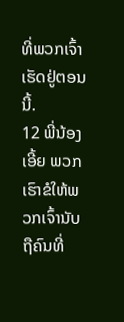ທີ່ພວກເຈົ້າເຮັດຢູ່ຕອນນີ້.
12 ພີ່ນ້ອງເອີ້ຍ ພວກເຮົາຂໍໃຫ້ພວກເຈົ້ານັບຖືຄົນທີ່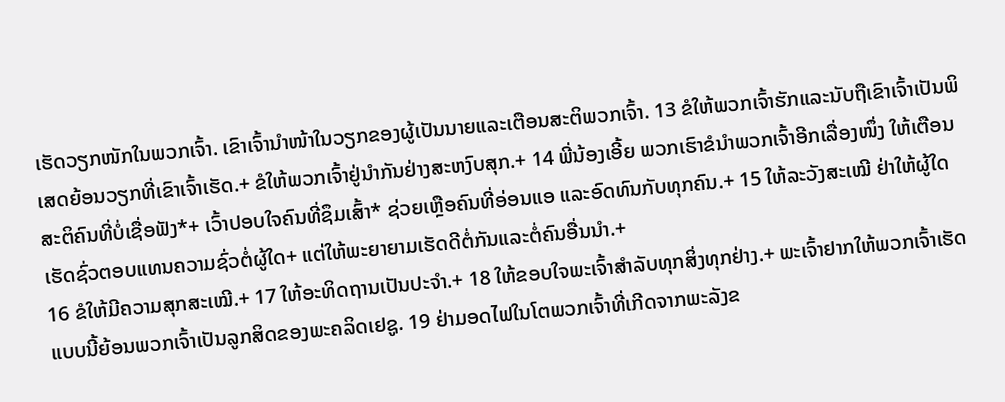ເຮັດວຽກໜັກໃນພວກເຈົ້າ. ເຂົາເຈົ້ານຳໜ້າໃນວຽກຂອງຜູ້ເປັນນາຍແລະເຕືອນສະຕິພວກເຈົ້າ. 13 ຂໍໃຫ້ພວກເຈົ້າຮັກແລະນັບຖືເຂົາເຈົ້າເປັນພິເສດຍ້ອນວຽກທີ່ເຂົາເຈົ້າເຮັດ.+ ຂໍໃຫ້ພວກເຈົ້າຢູ່ນຳກັນຢ່າງສະຫງົບສຸກ.+ 14 ພີ່ນ້ອງເອີ້ຍ ພວກເຮົາຂໍນຳພວກເຈົ້າອີກເລື່ອງໜຶ່ງ ໃຫ້ເຕືອນສະຕິຄົນທີ່ບໍ່ເຊື່ອຟັງ*+ ເວົ້າປອບໃຈຄົນທີ່ຊຶມເສົ້າ* ຊ່ວຍເຫຼືອຄົນທີ່ອ່ອນແອ ແລະອົດທົນກັບທຸກຄົນ.+ 15 ໃຫ້ລະວັງສະເໝີ ຢ່າໃຫ້ຜູ້ໃດເຮັດຊົ່ວຕອບແທນຄວາມຊົ່ວຕໍ່ຜູ້ໃດ+ ແຕ່ໃຫ້ພະຍາຍາມເຮັດດີຕໍ່ກັນແລະຕໍ່ຄົນອື່ນນຳ.+
16 ຂໍໃຫ້ມີຄວາມສຸກສະເໝີ.+ 17 ໃຫ້ອະທິດຖານເປັນປະຈຳ.+ 18 ໃຫ້ຂອບໃຈພະເຈົ້າສຳລັບທຸກສິ່ງທຸກຢ່າງ.+ ພະເຈົ້າຢາກໃຫ້ພວກເຈົ້າເຮັດແບບນີ້ຍ້ອນພວກເຈົ້າເປັນລູກສິດຂອງພະຄລິດເຢຊູ. 19 ຢ່າມອດໄຟໃນໂຕພວກເຈົ້າທີ່ເກີດຈາກພະລັງຂ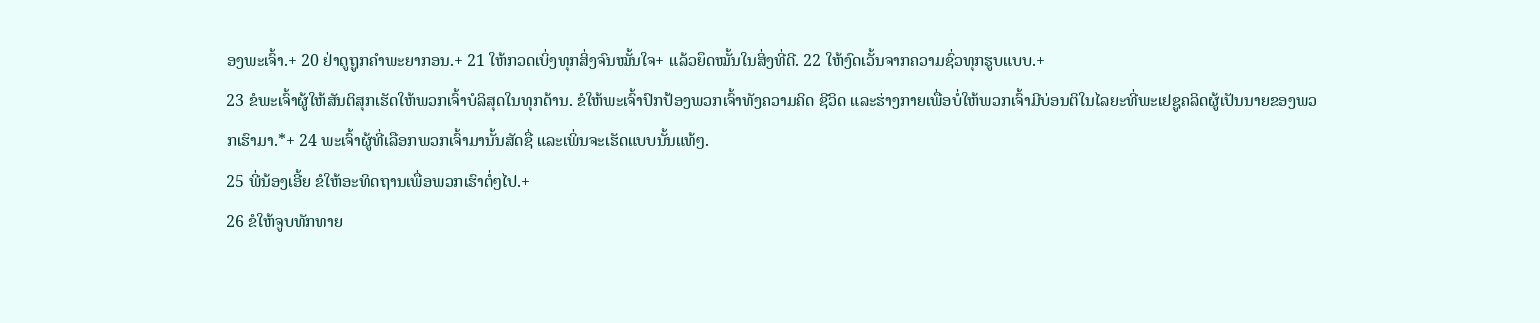ອງພະເຈົ້າ.+ 20 ຢ່າດູຖູກຄຳພະຍາກອນ.+ 21 ໃຫ້ກວດເບິ່ງທຸກສິ່ງຈົນໝັ້ນໃຈ+ ແລ້ວຍຶດໝັ້ນໃນສິ່ງທີ່ດີ. 22 ໃຫ້ງົດເວັ້ນຈາກຄວາມຊົ່ວທຸກຮູບແບບ.+
23 ຂໍພະເຈົ້າຜູ້ໃຫ້ສັນຕິສຸກເຮັດໃຫ້ພວກເຈົ້າບໍລິສຸດໃນທຸກດ້ານ. ຂໍໃຫ້ພະເຈົ້າປົກປ້ອງພວກເຈົ້າທັງຄວາມຄິດ ຊີວິດ ແລະຮ່າງກາຍເພື່ອບໍ່ໃຫ້ພວກເຈົ້າມີບ່ອນຕິໃນໄລຍະທີ່ພະເຢຊູຄລິດຜູ້ເປັນນາຍຂອງພວກເຮົາມາ.*+ 24 ພະເຈົ້າຜູ້ທີ່ເລືອກພວກເຈົ້າມານັ້ນສັດຊື່ ແລະເພິ່ນຈະເຮັດແບບນັ້ນແທ້ໆ.
25 ພີ່ນ້ອງເອີ້ຍ ຂໍໃຫ້ອະທິດຖານເພື່ອພວກເຮົາຕໍ່ໆໄປ.+
26 ຂໍໃຫ້ຈູບທັກທາຍ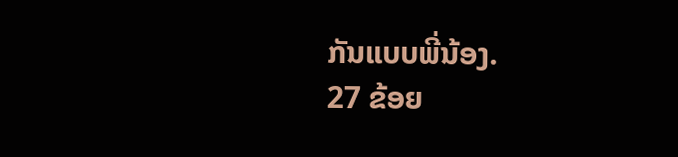ກັນແບບພີ່ນ້ອງ.
27 ຂ້ອຍ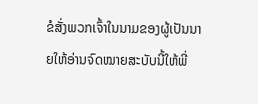ຂໍສັ່ງພວກເຈົ້າໃນນາມຂອງຜູ້ເປັນນາຍໃຫ້ອ່ານຈົດໝາຍສະບັບນີ້ໃຫ້ພີ່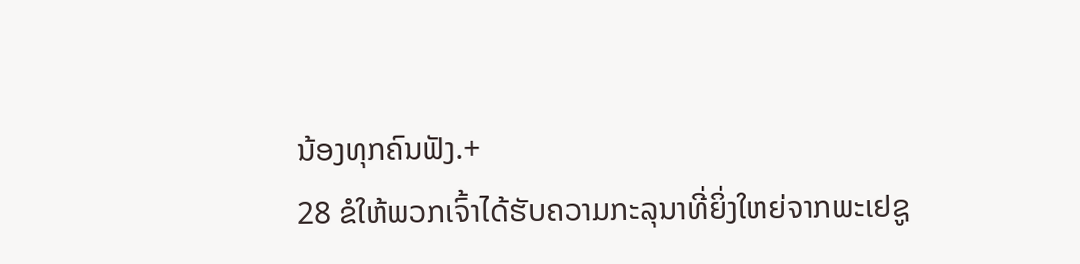ນ້ອງທຸກຄົນຟັງ.+
28 ຂໍໃຫ້ພວກເຈົ້າໄດ້ຮັບຄວາມກະລຸນາທີ່ຍິ່ງໃຫຍ່ຈາກພະເຢຊູ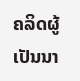ຄລິດຜູ້ເປັນນາ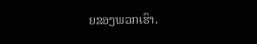ຍຂອງພວກເຮົາ.